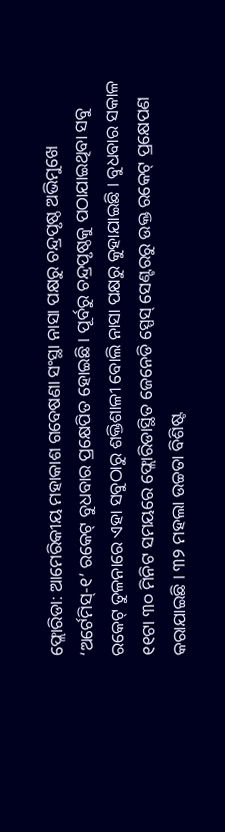ଫ୍ଲୋରିଡା: ଆମେରିକୀୟ ମହାକାଶ ଗବେଷଣା ସଂସ୍ଥା ନାସା ପକ୍ଷରୁ ଚନ୍ଦ୍ରପୃଷ୍ଠ ଅଭିମୁଖେ ‘ଅର୍ଟେମିସ୍-୧’ ରକେଟ୍ ବୁଧବାର ପ୍ରକ୍ଷେପିତ ହୋଇଛି । ପୂର୍ବରୁ ଚନ୍ଦ୍ରପୃଷ୍ଠକୁ ପଠାଯାଇଥିବା ସବୁ ରକେଟ୍ ତୁଳନାରେ ଏହା ସବୁଠାରୁ ଶକ୍ତିଶାଳୀ ବୋଲି ନାସା ପକ୍ଷରୁ କୁହାଯାଇଛି । ବୁଧବାର ସକାଳ ୧୧ଟା ୩୦ ମିନିଟ ସମୟରେ ଫ୍ଲୋରିଡାସ୍ଥିତ ଜେନେଡି ସ୍ପେସ୍ ସେଣ୍ଟରରୁ ଉକ୍ତ ରକେଟ୍ ପ୍ରକ୍ଷେପଣ କରାଯାଇଛି । ୩୨ ମହଲା ଉଚ୍ଚତା ବିଶିଷ୍ଟ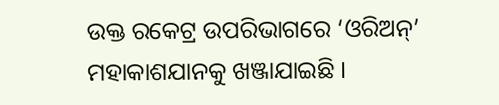ଉକ୍ତ ରକେଟ୍ର ଉପରିଭାଗରେ ‘ଓରିଅନ୍’ ମହାକାଶଯାନକୁ ଖଞ୍ଜାଯାଇଛି ।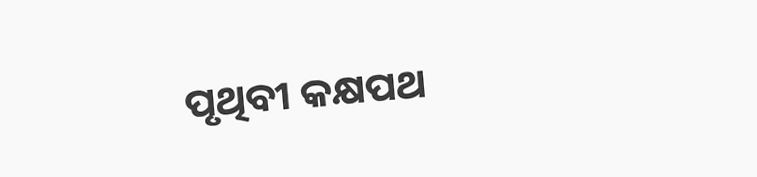ପୃଥିବୀ କକ୍ଷପଥ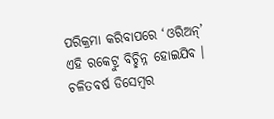ପରିକ୍ରମା କରିବାପରେ ‘ଓରିଅନ୍’ ଏହି ରକେଟ୍ରୁ ବିଚ୍ଛିନ୍ନ ହୋଇଯିବ । ଚଳିତବର୍ଷ ଡିସେମ୍ବର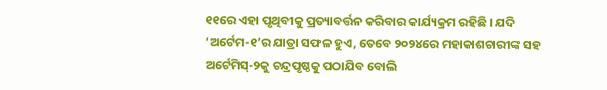୧୧ରେ ଏହା ପୃଥିବୀକୁ ପ୍ରତ୍ୟାବର୍ତ୍ତନ କରିବାର କାର୍ଯ୍ୟକ୍ରମ ରହିଛି । ଯଦି ‘ଅର୍ଟେମ-୧’ର ଯାତ୍ରା ସଫଳ ହୁଏ, ତେବେ ୨୦୨୪ରେ ମହାକାଶଚାରୀଙ୍କ ସହ ଅର୍ଟେମିସ୍-୨କୁ ଚନ୍ଦ୍ରପୃଷ୍ଠକୁ ପଠାଯିବ ବୋଲି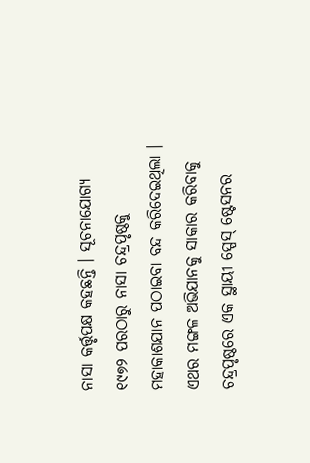ନାସା କର୍ତ୍ତୃପକ୍ଷ କହଛନ୍ତି । ସୂଚନାଯୋଗ୍ୟ ୧୯୭୨ ପରଠାରୁ ନାସା ଚନ୍ଦ୍ରପୃଷ୍ଠକୁ ମହାକାଶଯାନ ପଠାଇବା ବନ୍ଦ କରିଦେଇଥିଲା । ଏଥର ମଙ୍ଗଳ ଅଭିଯାନକୁ ସାକାର କରିବାକୁ ଚନ୍ଦ୍ରପୃଷ୍ଠରେ ଏକ ସ୍ଥାୟୀ ସ୍ପେସ୍ ଷ୍ଟେସନର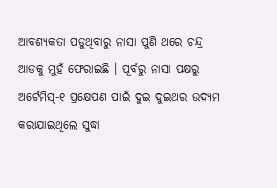ଆବଶ୍ୟକତା ପଡୁଥିବାରୁ ନାସା ପୁଣି ଥରେ ଚନ୍ଦ୍ର ଆଡକୁ ମୁହଁ ଫେରାଇଛି । ପୂର୍ବରୁ ନାସା ପକ୍ଷରୁ ଅର୍ଟେମିସ୍-୧ ପ୍ରକ୍ଷେପଣ ପାଇଁ ଦୁଇ ଦୁଇଥର ଉଦ୍ୟମ କରାଯାଇଥିଲେ ସୁଦ୍ଧା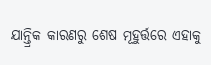ଯାନ୍ତ୍ରିକ କାରଣରୁ ଶେଷ ମୂହୁର୍ତ୍ତରେ ଏହାକୁ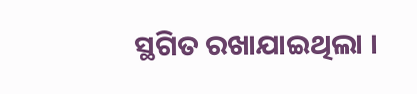ସ୍ଥଗିତ ରଖାଯାଇଥିଲା ।